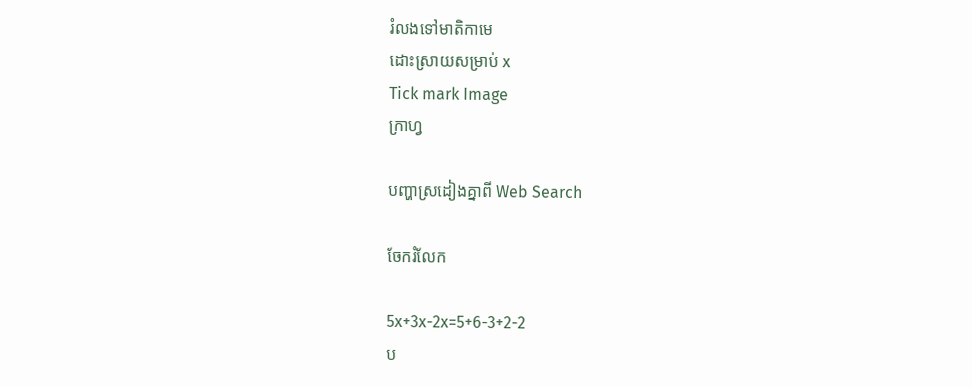រំលងទៅមាតិកាមេ
ដោះស្រាយសម្រាប់ x
Tick mark Image
ក្រាហ្វ

បញ្ហាស្រដៀងគ្នាពី Web Search

ចែករំលែក

5x+3x-2x=5+6-3+2-2
ប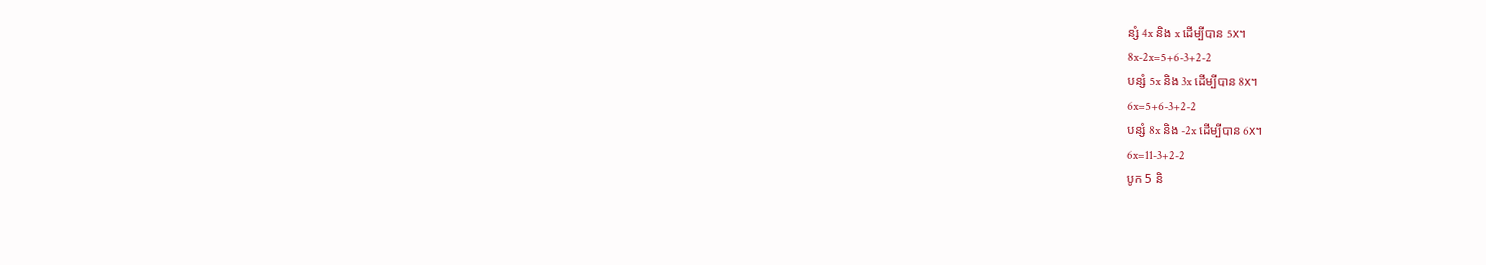ន្សំ 4x និង x ដើម្បីបាន 5x។
8x-2x=5+6-3+2-2
បន្សំ 5x និង 3x ដើម្បីបាន 8x។
6x=5+6-3+2-2
បន្សំ 8x និង -2x ដើម្បីបាន 6x។
6x=11-3+2-2
បូក 5 និ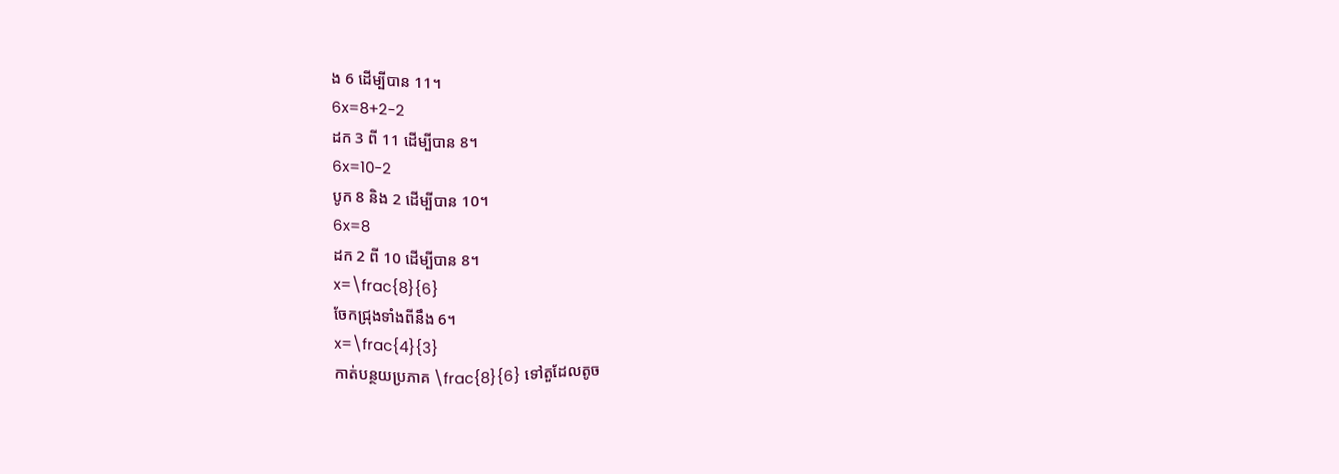ង 6 ដើម្បីបាន 11។
6x=8+2-2
ដក 3 ពី 11 ដើម្បីបាន 8។
6x=10-2
បូក 8 និង 2 ដើម្បីបាន 10។
6x=8
ដក 2 ពី 10 ដើម្បីបាន 8។
x=\frac{8}{6}
ចែកជ្រុងទាំងពីនឹង 6។
x=\frac{4}{3}
កាត់បន្ថយប្រភាគ \frac{8}{6} ទៅតួដែលតូច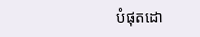បំផុតដោ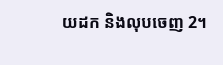យដក និងលុបចេញ 2។